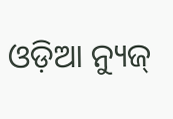ଓଡ଼ିଆ ନ୍ୟୁଜ୍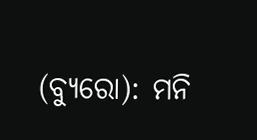(ବ୍ୟୁରୋ): ମନି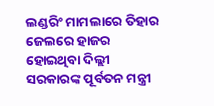ଲଣ୍ଡରିଂ ମାମଲାରେ ତିହାର ଜେଲରେ ହାଜର ହୋଇଥିବା ଦିଲ୍ଲୀ ସରକାରଙ୍କ ପୂର୍ବତନ ମନ୍ତ୍ରୀ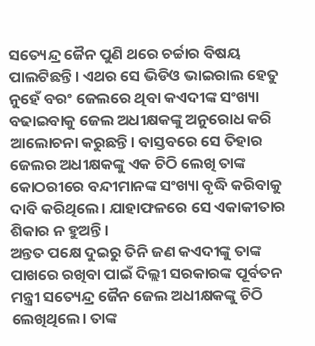ସତ୍ୟେନ୍ଦ୍ର ଜୈନ ପୁଣି ଥରେ ଚର୍ଚ୍ଚାର ବିଷୟ ପାଲଟିଛନ୍ତି। ଏଥର ସେ ଭିଡିଓ ଭାଇରାଲ ହେତୁ ନୁହେଁ ବରଂ ଜେଲରେ ଥିବା କଏଦୀଙ୍କ ସଂଖ୍ୟା ବଢାଇବାକୁ ଜେଲ ଅଧୀକ୍ଷକଙ୍କୁ ଅନୁରୋଧ କରି ଆଲୋଚନା କରୁଛନ୍ତି। ବାସ୍ତବରେ ସେ ତିହାର ଜେଲର ଅଧୀକ୍ଷକଙ୍କୁ ଏକ ଚିଠି ଲେଖି ତାଙ୍କ କୋଠରୀରେ ବନ୍ଦୀମାନଙ୍କ ସଂଖ୍ୟା ବୃଦ୍ଧି କରିବାକୁ ଦାବି କରିଥିଲେ। ଯାହାଫଳରେ ସେ ଏକାକୀତାର ଶିକାର ନ ହୁଅନ୍ତି ।
ଅନ୍ତତ ପକ୍ଷେ ଦୁଇରୁ ତିନି ଜଣ କଏଦୀଙ୍କୁ ତାଙ୍କ ପାଖରେ ରଖିବା ପାଇଁ ଦିଲ୍ଲୀ ସରକାରଙ୍କ ପୂର୍ବତନ ମନ୍ତ୍ରୀ ସତ୍ୟେନ୍ଦ୍ର ଜୈନ ଜେଲ ଅଧୀକ୍ଷକଙ୍କୁ ଚିଠି ଲେଖିଥିଲେ। ତାଙ୍କ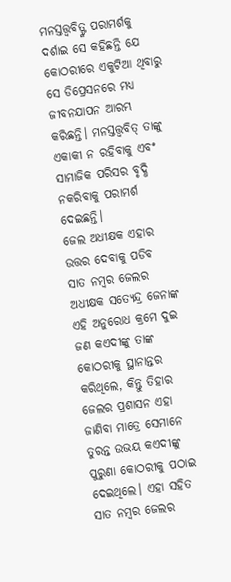ମନସ୍ତତ୍ତ୍ୱବିତ୍ଙ୍କ ପରାମର୍ଶକୁ ଦର୍ଶାଇ ସେ କହିଛନ୍ତି ଯେ କୋଠରୀରେ ଏକୁଟିଆ ଥିବାରୁ ସେ ଡିପ୍ରେସନରେ ମଧ୍ୟ ଜୀବନଯାପନ ଆରମ୍ଭ କରିଛନ୍ତି। ମନସ୍ତତ୍ତ୍ୱବିତ୍ ତାଙ୍କୁ ଏକାକୀ ନ ରହିବାକୁ ଏବଂ ସାମାଜିକ ପରିସର ବୃଦ୍ଧି ନକରିବାକୁ ପରାମର୍ଶ ଦେଇଛନ୍ତି।
ଜେଲ ଅଧୀକ୍ଷକ ଏହାର ଉତ୍ତର ଦେବାକୁ ପଡିବ
ସାତ ନମ୍ବର ଜେଲର ଅଧୀକ୍ଷକ ସତ୍ୟେନ୍ଦ୍ର ଜେନାଙ୍କ ଏହି ଅନୁରୋଧ କ୍ରମେ ଦୁଇ ଜଣ କଏଦୀଙ୍କୁ ତାଙ୍କ କୋଠରୀକୁ ସ୍ଥାନାନ୍ତର କରିଥିଲେ, କିନ୍ତୁ ତିହାର ଜେଲର ପ୍ରଶାସନ ଏହା ଜାଣିବା ମାତ୍ରେ ସେମାନେ ତୁରନ୍ତ ଉଭୟ କଏଦୀଙ୍କୁ ପୁରୁଣା କୋଠରୀକୁ ପଠାଇ ଦେଇଥିଲେ। ଏହା ସହିତ ସାତ ନମ୍ବର ଜେଲର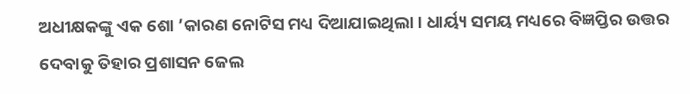ଅଧୀକ୍ଷକଙ୍କୁ ଏକ ଶୋ ’କାରଣ ନୋଟିସ ମଧ୍ୟ ଦିଆଯାଇଥିଲା। ଧାର୍ୟ୍ୟ ସମୟ ମଧ୍ୟରେ ବିଜ୍ଞପ୍ତିର ଉତ୍ତର ଦେବାକୁ ତିହାର ପ୍ରଶାସନ ଜେଲ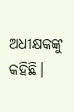ଅଧୀକ୍ଷକଙ୍କୁ କହିଛି।